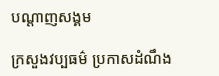បណ្តាញសង្គម

ក្រសួងវប្បធម៌ ប្រកាសដំណឹង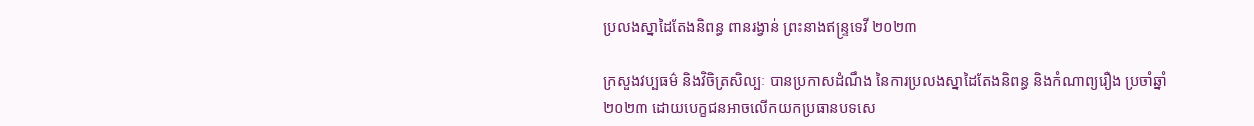ប្រលងស្នាដៃតែងនិពន្ធ ពានរង្វាន់ ព្រះនាងឥន្ទ្រទេវី ២០២៣

ក្រសួងវប្បធម៌ និងវិចិត្រសិល្បៈ បានប្រកាសដំណឹង នៃការប្រលងស្នាដៃតែងនិពន្ធ និងកំណាព្យរឿង ប្រចាំឆ្នាំ២០២៣ ដោយបេក្ខជនអាចលើកយកប្រធានបទសេ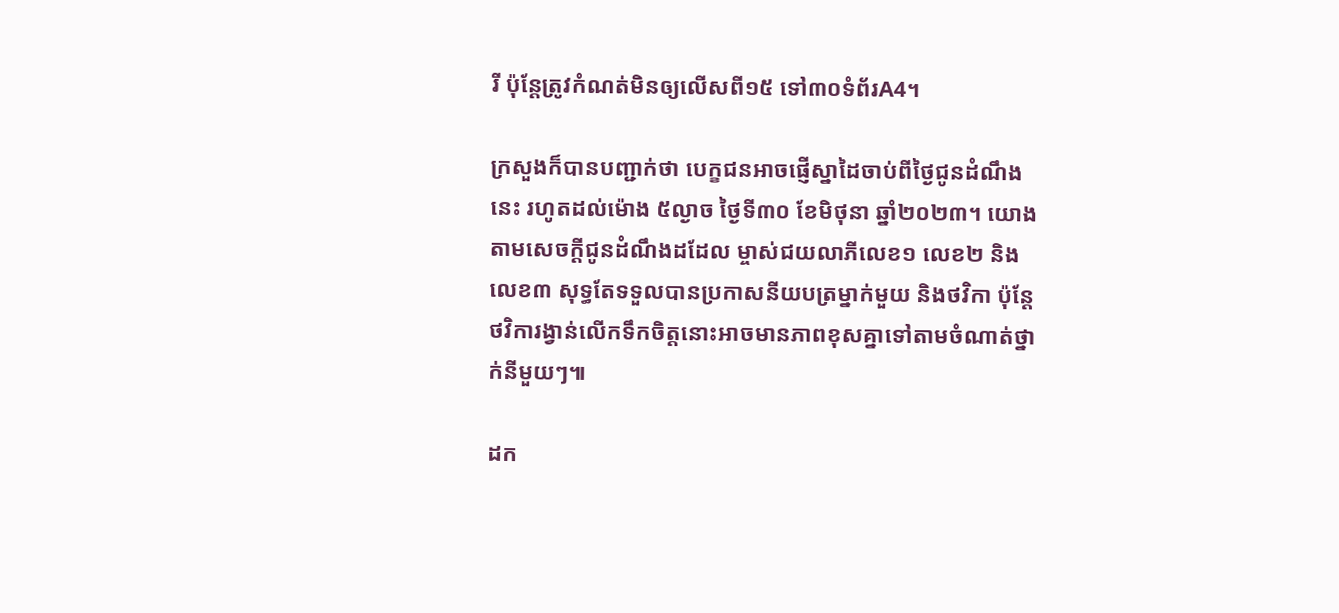រី ប៉ុន្ដែត្រូវកំណត់មិនឲ្យលើសពី១៥ ទៅ៣០ទំព័រA4។

ក្រសួងក៏បានបញ្ជាក់ថា បេក្ខជនអាចផ្ញើស្នាដៃចាប់ពីថ្ងៃជូនដំណឹងនេះ រហូតដល់ម៉ោង ៥ល្ងាច ថ្ងៃទី៣០ ខែមិថុនា ឆ្នាំ២០២៣។ យោងតាមសេចក្ដីជូនដំណឹងដដែល ម្ចាស់ជយលាភីលេខ១ លេខ២ និងលេខ៣ សុទ្ធតែទទួលបានប្រកាសនីយបត្រម្នាក់មួយ និងថវិកា ប៉ុន្ដែថវិការង្វាន់លើកទឹកចិត្ដនោះអាចមានភាពខុសគ្នាទៅតាមចំណាត់ថ្នាក់នីមួយៗ៕

ដក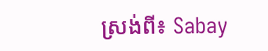ស្រង់ពី៖ Sabay